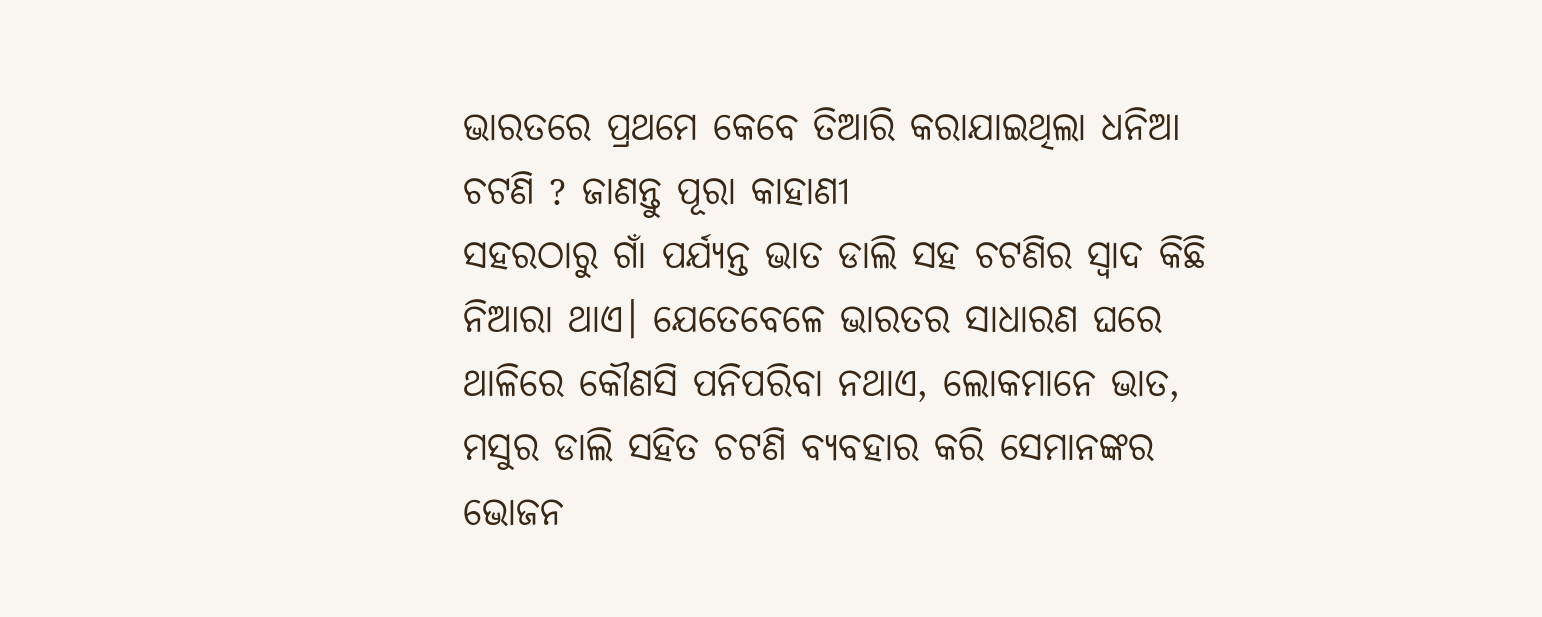ଭାରତରେ ପ୍ରଥମେ କେବେ ତିଆରି କରାଯାଇଥିଲା ଧନିଆ ଚଟଣି ? ଜାଣନ୍ତୁ ପୂରା କାହାଣୀ
ସହରଠାରୁ ଗାଁ ପର୍ଯ୍ୟନ୍ତ ଭାତ ଡାଲି ସହ ଚଟଣିର ସ୍ବାଦ କିଛି ନିଆରା ଥାଏ। ଯେତେବେଳେ ଭାରତର ସାଧାରଣ ଘରେ ଥାଳିରେ କୌଣସି ପନିପରିବା ନଥାଏ, ଲୋକମାନେ ଭାତ, ମସୁର ଡାଲି ସହିତ ଚଟଣି ବ୍ୟବହାର କରି ସେମାନଙ୍କର ଭୋଜନ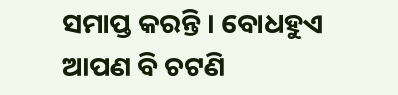ସମାପ୍ତ କରନ୍ତି । ବୋଧହୁଏ ଆପଣ ବି ଚଟଣି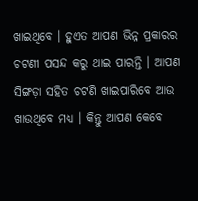ଖାଇଥିବେ । ହୁଏତ ଆପଣ ଭିନ୍ନ ପ୍ରକାରର ଚଟଣୀ ପସନ୍ଦ କରୁ ଥାଇ ପାରନ୍ତି । ଆପଣ ସିଙ୍ଗଡ଼ା ସହିତ ଚଟଣି ଖାଇପାରିବେ ଆଉ ଖାଉଥିବେ ମଧ୍ଯ । କିନ୍ତୁ ଆପଣ କେବେ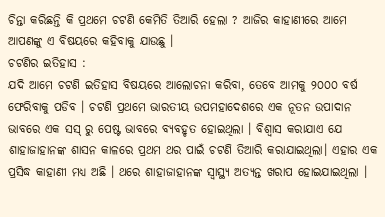ଚିନ୍ତା କରିଛନ୍ତି କି ପ୍ରଥମେ ଚଟଣି କେମିତି ତିଆରି ହେଲା ? ଆଜିର କାହାଣୀରେ ଆମେ ଆପଣଙ୍କୁ ଏ ବିଷୟରେ କହିବାକୁ ଯାଉଛୁ ।
ଚଟଣିର ଇତିହାସ :
ଯଦି ଆମେ ଚଟଣି ଇତିହାସ ବିଷୟରେ ଆଲୋଚନା କରିବା, ତେବେ ଆମକୁ ୨୦୦୦ ବର୍ଷ ଫେରିବାକୁ ପଡିବ । ଚଟଣି ପ୍ରଥମେ ଭାରତୀୟ ଉପମହାଦେଶରେ ଏକ ନୂତନ ଉପାଦାନ ଭାବରେ ଏକ ସସ୍ ରୁ ପେଷ୍ଟ ଭାବରେ ବ୍ୟବହୃତ ହୋଇଥିଲା । ବିଶ୍ୱାସ କରାଯାଏ ଯେ ଶାହାଜାହାନଙ୍କ ଶାସନ କାଳରେ ପ୍ରଥମ ଥର ପାଇଁ ଚଟଣି ତିଆରି କରାଯାଇଥିଲା। ଏହାର ଏକ ପ୍ରସିଦ୍ଧ କାହାଣୀ ମଧ୍ୟ ଅଛି । ଥରେ ଶାହାଜାହାନଙ୍କ ସ୍ୱାସ୍ଥ୍ୟ ଅତ୍ୟନ୍ତ ଖରାପ ହୋଇଯାଇଥିଲା ।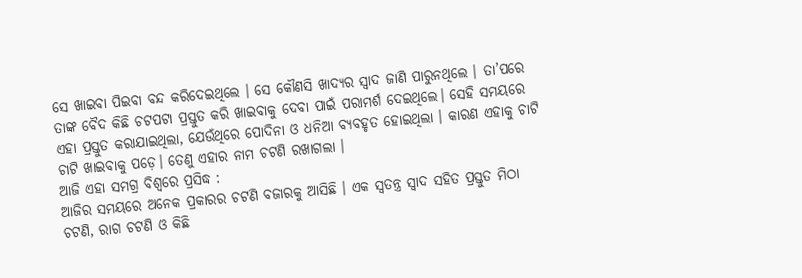ସେ ଖାଇବା ପିଇବା ବନ୍ଦ କରିଦେଇଥିଲେ । ସେ କୌଣସି ଖାଦ୍ୟର ସ୍ୱାଦ ଜାଣି ପାରୁନଥିଲେ । ତା’ପରେ ତାଙ୍କ ବୈଦ କିଛି ଚଟପଟା ପ୍ରସ୍ତୁତ କରି ଖାଇବାକୁ ଦେବା ପାଇଁ ପରାମର୍ଶ ଦେଇଥିଲେ। ସେହି ସମୟରେ ଏହା ପ୍ରସ୍ତୁତ କରାଯାଇଥିଲା, ଯେଉଁଥିରେ ପୋଦିନା ଓ ଧନିଆ ବ୍ୟବହୃତ ହୋଇଥିଲା । କାରଣ ଏହାକୁ ଚାଟି ଚାଟି ଖାଇବାକୁ ପଡ଼େ। ତେଣୁ ଏହାର ନାମ ଚଟଣି ରଖାଗଲା ।
ଆଜି ଏହା ସମଗ୍ର ବିଶ୍ୱରେ ପ୍ରସିଦ୍ଧ :
ଆଜିର ସମୟରେ ଅନେକ ପ୍ରକାରର ଚଟଣି ବଜାରକୁ ଆସିଛି । ଏକ ସ୍ୱତନ୍ତ୍ର ସ୍ୱାଦ ସହିତ ପ୍ରସ୍ତୁତ ମିଠା ଚଟଣି, ରାଗ ଚଟଣି ଓ କିଛି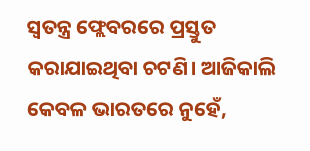ସ୍ୱତନ୍ତ୍ର ଫ୍ଲେବରରେ ପ୍ରସ୍ତୁତ କରାଯାଇଥିବା ଚଟଣି। ଆଜିକାଲି କେବଳ ଭାରତରେ ନୁହେଁ,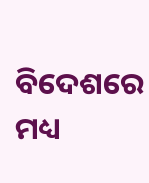ବିଦେଶରେ ମଧ୍ୟ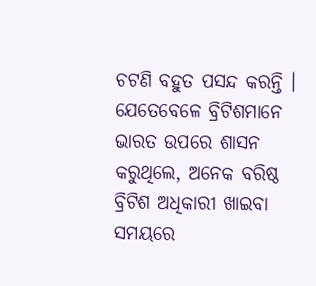ଚଟଣି ବହୁତ ପସନ୍ଦ କରନ୍ତି । ଯେତେବେଳେ ବ୍ରିଟିଶମାନେ ଭାରତ ଉପରେ ଶାସନ କରୁଥିଲେ, ଅନେକ ବରିଷ୍ଠ ବ୍ରିଟିଶ ଅଧିକାରୀ ଖାଇବା ସମୟରେ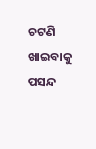ଚଟଣି ଖାଇବାକୁ ପସନ୍ଦ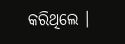କରିଥିଲେ ।